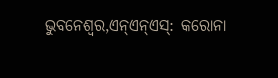ଭୁବନେଶ୍ୱର,ଏନ୍ଏନ୍ଏସ୍: କରୋନା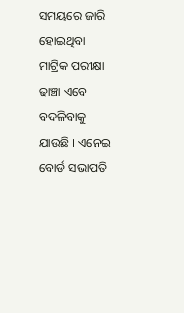ସମୟରେ ଜାରି ହୋଇଥିବା ମାଟ୍ରିକ ପରୀକ୍ଷା ଢାଞ୍ଚା ଏବେ ବଦଳିବାକୁ ଯାଉଛି । ଏନେଇ ବୋର୍ଡ ସଭାପତି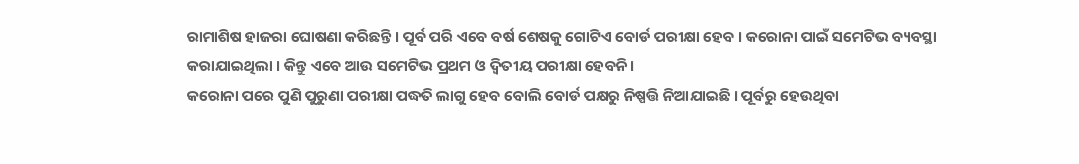ରାମାଶିଷ ହାଜରା ଘୋଷଣା କରିଛନ୍ତି । ପୂର୍ବ ପରି ଏବେ ବର୍ଷ ଶେଷକୁ ଗୋଟିଏ ବୋର୍ଡ ପରୀକ୍ଷା ହେବ । କରୋନା ପାଇଁ ସମେଟିଭ ବ୍ୟବସ୍ଥା କରାଯାଇଥିଲା । କିନ୍ତୁ ଏବେ ଆଉ ସମେଟିଭ ପ୍ରଥମ ଓ ଦ୍ୱିତୀୟ ପରୀକ୍ଷା ହେବନି।
କରୋନା ପରେ ପୁଣି ପୁରୁଣା ପରୀକ୍ଷା ପଦ୍ଧତି ଲାଗୁ ହେବ ବୋଲି ବୋର୍ଡ ପକ୍ଷରୁ ନିଷ୍ପତ୍ତି ନିଆଯାଇଛି । ପୂର୍ବରୁ ହେଉଥିବା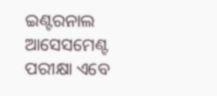ଇଣ୍ଟରନାଲ ଆସେସମେଣ୍ଟ ପରୀକ୍ଷା ଏବେ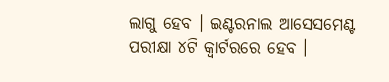ଲାଗୁ ହେବ । ଇଣ୍ଟରନାଲ ଆସେସମେଣ୍ଟ ପରୀକ୍ଷା ୪ଟି କ୍ୱାର୍ଟରରେ ହେବ ।